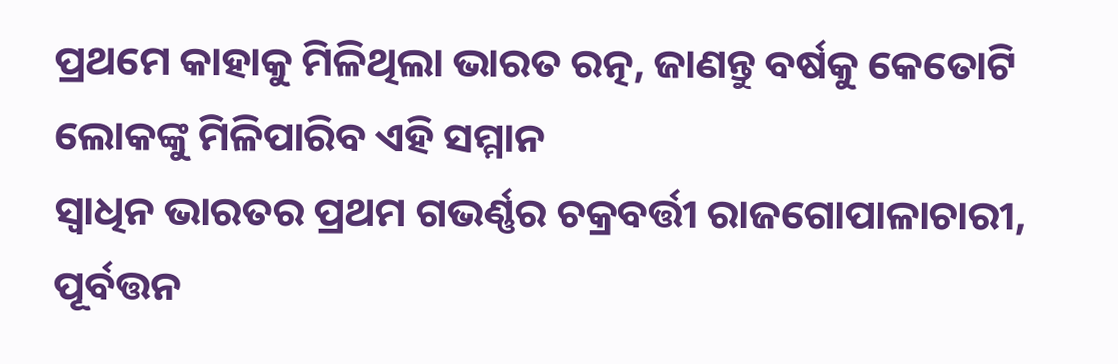ପ୍ରଥମେ କାହାକୁ ମିଳିଥିଲା ଭାରତ ରତ୍ନ, ଜାଣନ୍ତୁ ବର୍ଷକୁ କେତୋଟି ଲୋକଙ୍କୁ ମିଳିପାରିବ ଏହି ସମ୍ମାନ
ସ୍ଵାଧିନ ଭାରତର ପ୍ରଥମ ଗଭର୍ଣ୍ଣର ଚକ୍ରବର୍ତ୍ତୀ ରାଜଗୋପାଳାଚାରୀ, ପୂର୍ବତ୍ତନ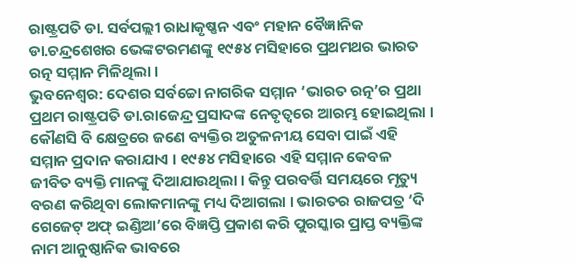ରାଷ୍ଟ୍ରପତି ଡା. ସର୍ବପଲ୍ଲୀ ରାଧାକୃଷ୍ଣନ ଏବଂ ମହାନ ବୈଜ୍ଞାନିକ ଡା.ଚନ୍ଦ୍ରଶେଖର ଭେଙ୍କଟରମଣଙ୍କୁ ୧୯୫୪ ମସିହାରେ ପ୍ରଥମଥର ଭାରତ ରତ୍ନ ସମ୍ମାନ ମିଳିଥିଲା ।
ଭୁବନେଶ୍ଵର: ଦେଶର ସର୍ବଚ୍ଚୋ ନାଗରିକ ସମ୍ମାନ ‘ଭାରତ ରତ୍ନ’ର ପ୍ରଥା ପ୍ରଥମ ରାଷ୍ଟ୍ରପତି ଡା.ରାଜେନ୍ଦ୍ର ପ୍ରସାଦଙ୍କ ନେତୃତ୍ଵରେ ଆରମ୍ଭ ହୋଇଥିଲା । କୌଣସି ବି କ୍ଷେତ୍ରରେ ଜଣେ ବ୍ୟକ୍ତିର ଅତୁଳନୀୟ ସେବା ପାଇଁ ଏହି ସମ୍ମାନ ପ୍ରଦାନ କରାଯାଏ । ୧୯୫୪ ମସିହାରେ ଏହି ସମ୍ମାନ କେବଳ ଜୀବିତ ବ୍ୟକ୍ତି ମାନଙ୍କୁ ଦିଆଯାଉଥିଲା । କିନ୍ତୁ ପରବର୍ତ୍ତି ସମୟରେ ମୃତ୍ୟୁ ବରଣ କରିଥିବା ଲୋକମାନଙ୍କୁ ମଧ୍ୟ ଦିଆଗଲା । ଭାରତର ରାଜପତ୍ର ‘ଦି ଗେଜେଟ୍ ଅଫ୍ ଇଣ୍ଡିଆ’ରେ ବିଜ୍ଞପ୍ତି ପ୍ରକାଶ କରି ପୁରସ୍କାର ପ୍ରାପ୍ତ ବ୍ୟକ୍ତିଙ୍କ ନାମ ଆନୁଷ୍ଠାନିକ ଭାବରେ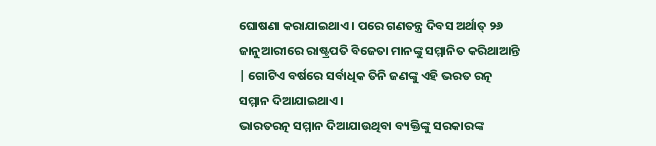ଘୋଷଣା କରାଯାଇଥାଏ । ପରେ ଗଣତନ୍ତ୍ର ଦିବସ ଅର୍ଥାତ୍ ୨୬ ଜାନୁଆରୀରେ ରାଷ୍ଟ୍ରପତି ବିଜେତା ମାନଙ୍କୁ ସମ୍ମାନିତ କରିଥାଆନ୍ତି | ଗୋଟିଏ ବର୍ଷରେ ସର୍ବାଧିକ ତିନି ଜଣଙ୍କୁ ଏହି ଭରତ ରତ୍ନ ସମ୍ମାନ ଦିଆଯାଇଥାଏ ।
ଭାରତରତ୍ନ ସମ୍ମାନ ଦିଆଯାଉଥିବା ବ୍ୟକ୍ତିଙ୍କୁ ସରକାରଙ୍କ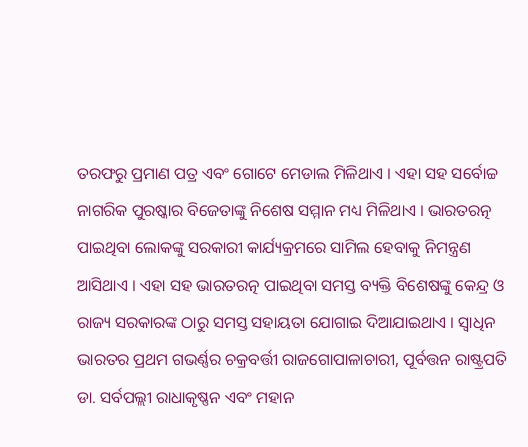ତରଫରୁ ପ୍ରମାଣ ପତ୍ର ଏବଂ ଗୋଟେ ମେଡାଲ ମିଳିଥାଏ । ଏହା ସହ ସର୍ବୋଚ୍ଚ ନାଗରିକ ପୁରଷ୍କାର ବିଜେତାଙ୍କୁ ନିଶେଷ ସମ୍ମାନ ମଧ୍ୟ ମିଳିଥାଏ । ଭାରତରତ୍ନ ପାଇଥିବା ଲୋକଙ୍କୁ ସରକାରୀ କାର୍ଯ୍ୟକ୍ରମରେ ସାମିଲ ହେବାକୁ ନିମନ୍ତ୍ରଣ ଆସିଥାଏ । ଏହା ସହ ଭାରତରତ୍ନ ପାଇଥିବା ସମସ୍ତ ବ୍ୟକ୍ତି ବିଶେଷଙ୍କୁ କେନ୍ଦ୍ର ଓ ରାଜ୍ୟ ସରକାରଙ୍କ ଠାରୁ ସମସ୍ତ ସହାୟତା ଯୋଗାଇ ଦିଆଯାଇଥାଏ । ସ୍ଵାଧିନ ଭାରତର ପ୍ରଥମ ଗଭର୍ଣ୍ଣର ଚକ୍ରବର୍ତ୍ତୀ ରାଜଗୋପାଳାଚାରୀ, ପୂର୍ବତ୍ତନ ରାଷ୍ଟ୍ରପତି ଡା. ସର୍ବପଲ୍ଲୀ ରାଧାକୃଷ୍ଣନ ଏବଂ ମହାନ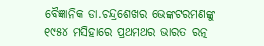ବୈଜ୍ଞାନିକ ଡା.ଚନ୍ଦ୍ରଶେଖର ଭେଙ୍କଟରମଣଙ୍କୁ ୧୯୫୪ ମସିହାରେ ପ୍ରଥମଥର ଭାରତ ରତ୍ନ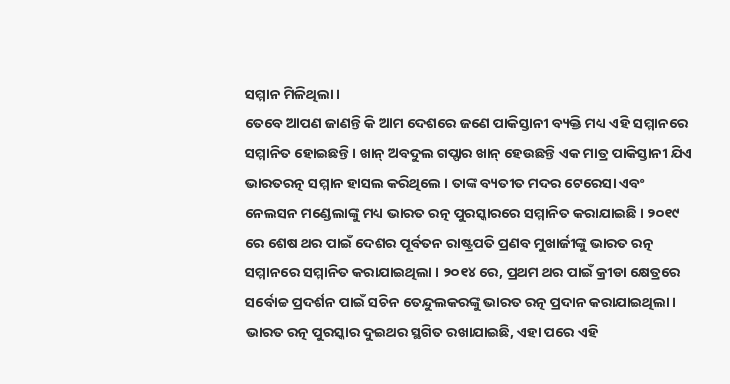ସମ୍ମାନ ମିଳିଥିଲା ।
ତେବେ ଆପଣ ଜାଣନ୍ତି କି ଆମ ଦେଶରେ ଜଣେ ପାକିସ୍ତାନୀ ବ୍ୟକ୍ତି ମଧ୍ୟ ଏହି ସମ୍ମାନରେ ସମ୍ମାନିତ ହୋଇଛନ୍ତି । ଖାନ୍ ଅବଦୁଲ ଗପ୍ଫାର ଖାନ୍ ହେଉଛନ୍ତି ଏକ ମାତ୍ର ପାକିସ୍ତାନୀ ଯିଏ ଭାରତରତ୍ନ ସମ୍ମାନ ହାସଲ କରିଥିଲେ । ତାଙ୍କ ବ୍ୟତୀତ ମଦର ଟେରେସା ଏବଂ ନେଲସନ ମଣ୍ଡେଲାଙ୍କୁ ମଧ୍ୟ ଭାରତ ରତ୍ନ ପୁରସ୍କାରରେ ସମ୍ମାନିତ କରାଯାଇଛି । ୨୦୧୯ ରେ ଶେଷ ଥର ପାଇଁ ଦେଶର ପୂର୍ବତନ ରାଷ୍ଟ୍ରପତି ପ୍ରଣବ ମୁଖାର୍ଜୀଙ୍କୁ ଭାରତ ରତ୍ନ ସମ୍ମାନରେ ସମ୍ମାନିତ କରାଯାଇଥିଲା । ୨୦୧୪ ରେ, ପ୍ରଥମ ଥର ପାଇଁ କ୍ରୀଡା କ୍ଷେତ୍ରରେ ସର୍ବୋଚ୍ଚ ପ୍ରଦର୍ଶନ ପାଇଁ ସଚିନ ତେନ୍ଦୁଲକରଙ୍କୁ ଭାରତ ରତ୍ନ ପ୍ରଦାନ କରାଯାଇଥିଲା । ଭାରତ ରତ୍ନ ପୁରସ୍କାର ଦୁଇଥର ସ୍ଥଗିତ ରଖାଯାଇଛି, ଏହା ପରେ ଏହି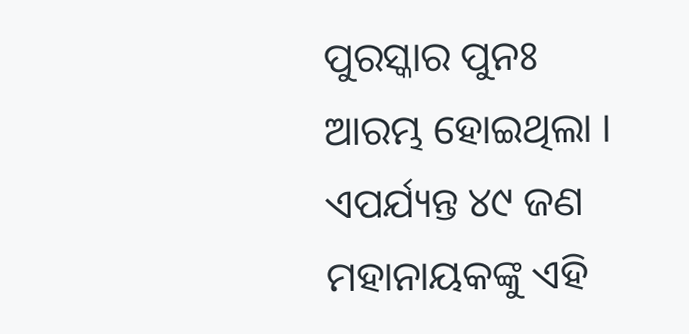ପୁରସ୍କାର ପୁନଃ ଆରମ୍ଭ ହୋଇଥିଲା । ଏପର୍ଯ୍ୟନ୍ତ ୪୯ ଜଣ ମହାନାୟକଙ୍କୁ ଏହି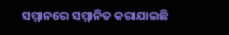ସମ୍ମାନରେ ସମ୍ମାନିତ କରାଯାଇଛି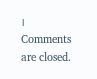।
Comments are closed.